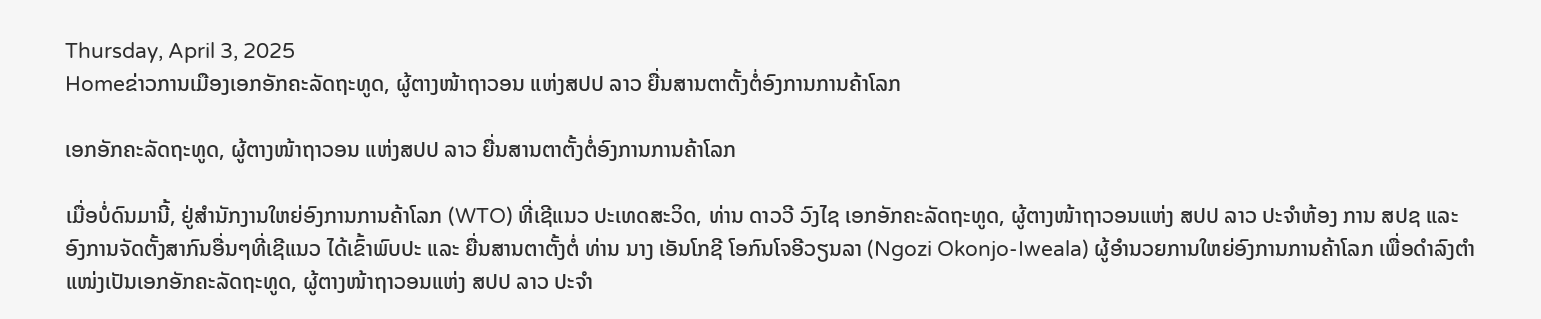Thursday, April 3, 2025
Homeຂ່າວການເມືອງເອກອັກຄະລັດຖະທູດ, ຜູ້ຕາງໜ້າຖາວອນ ແຫ່ງສປປ ລາວ ຍື່ນສານຕາຕັ້ງຕໍ່ອົງການການຄ້າໂລກ

ເອກອັກຄະລັດຖະທູດ, ຜູ້ຕາງໜ້າຖາວອນ ແຫ່ງສປປ ລາວ ຍື່ນສານຕາຕັ້ງຕໍ່ອົງການການຄ້າໂລກ

ເມື່ອບໍ່ດົນມານີ້, ຢູ່ສໍານັກງານໃຫຍ່ອົງການການຄ້າໂລກ (WTO) ທີ່ເຊີແນວ ປະເທດສະວິດ, ທ່ານ ດາວວີ ວົງໄຊ ເອກອັກຄະລັດຖະທູດ, ຜູ້ຕາງໜ້າຖາວອນແຫ່ງ ສປປ ລາວ ປະຈຳຫ້ອງ ການ ສປຊ ແລະ ອົງການຈັດຕັ້ງສາກົນອື່ນໆທີ່ເຊີແນວ ໄດ້ເຂົ້າພົບປະ ແລະ ຍື່ນສານຕາຕັ້ງຕໍ່ ທ່ານ ນາງ ເອັນໂກຊີ ໂອກົນໂຈອີວຽນລາ (Ngozi Okonjo-Iweala) ຜູ້ອຳນວຍການໃຫຍ່ອົງການການຄ້າໂລກ ເພື່ອດຳລົງຕໍາແໜ່ງເປັນເອກອັກຄະລັດຖະທູດ, ຜູ້ຕາງໜ້າຖາວອນແຫ່ງ ສປປ ລາວ ປະຈໍາ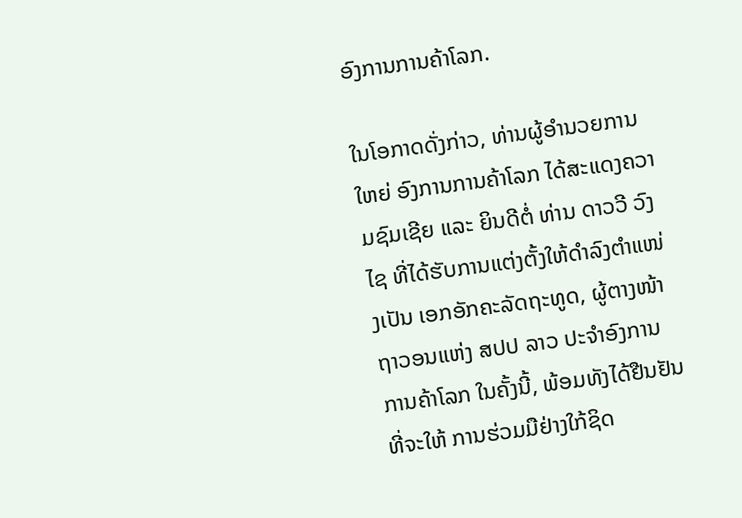ອົງການການຄ້າໂລກ.

ໃນໂອກາດດັ່ງກ່າວ, ທ່ານຜູ້ອໍານວຍການໃຫຍ່ ອົງການການຄ້າໂລກ ໄດ້ສະແດງຄວາມຊົມເຊີຍ ແລະ ຍິນດີຕໍ່ ທ່ານ ດາວວີ ວົງໄຊ ທີ່ໄດ້ຮັບການແຕ່ງຕັ້ງໃຫ້ດຳລົງຕໍາແໜ່ງເປັນ ເອກອັກຄະລັດຖະທູດ, ຜູ້ຕາງໜ້າຖາວອນແຫ່ງ ສປປ ລາວ ປະຈຳອົງການການຄ້າໂລກ ໃນຄັ້ງນີ້, ພ້ອມທັງໄດ້ຢືນຢັນທີ່ຈະໃຫ້ ການຮ່ວມມືຢ່າງໃກ້ຊິດ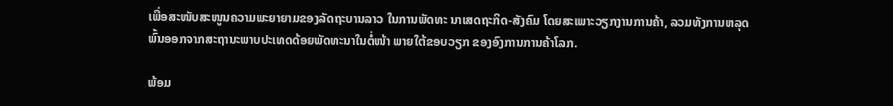ເພື່ອສະໜັບສະໜູນຄວາມພະຍາຍາມຂອງລັດຖະບານລາວ ໃນການພັດທະ ນາເສດຖະກິດ-ສັງຄົມ ໂດຍສະເພາະວຽກງານການຄ້າ, ລວມທັງການຫລຸດພົ້ນອອກຈາກສະຖານະພາບປະເທດດ້ອຍພັດທະນາໃນຕໍ່ໜ້າ ພາຍໃຕ້ຂອບວຽກ ຂອງອົງການການຄ້າໂລກ.

ພ້ອມ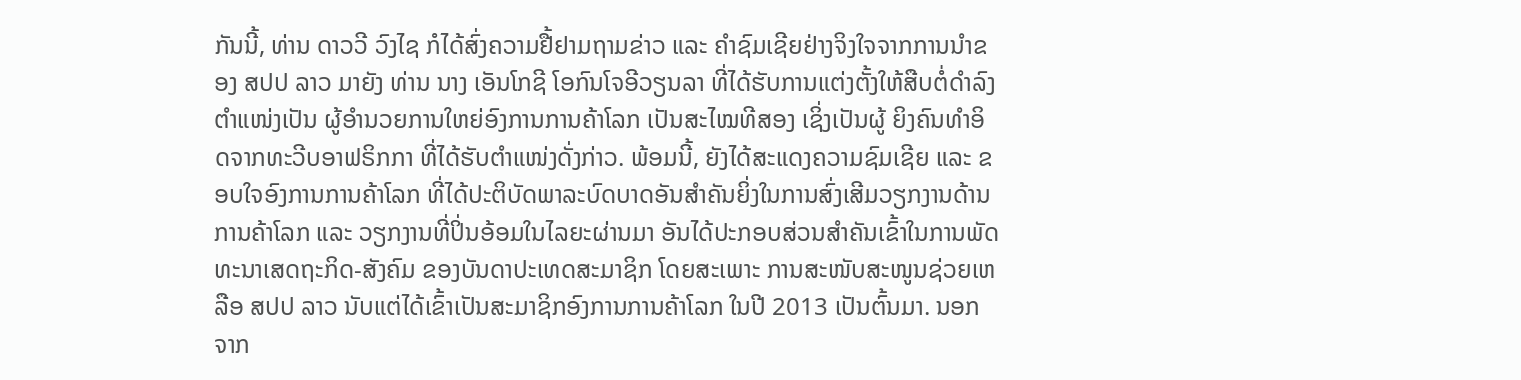ກັນນີ້, ທ່ານ ດາວວີ ວົງໄຊ ກໍໄດ້ສົ່ງຄວາມຢື້ຢາມຖາມຂ່າວ ແລະ ຄໍາຊົມເຊີຍຢ່າງຈິງໃຈຈາກການນຳຂອງ ສປປ ລາວ ມາຍັງ ທ່ານ ນາງ ເອັນໂກຊີ ໂອກົນໂຈອີວຽນລາ ທີ່ໄດ້ຮັບການແຕ່ງຕັ້ງໃຫ້ສືບຕໍ່ດຳລົງຕໍາແໜ່ງເປັນ ຜູ້ອໍານວຍການໃຫຍ່ອົງການການຄ້າໂລກ ເປັນສະໄໝທີສອງ ເຊິ່ງເປັນຜູ້ ຍິງຄົນທໍາອິດຈາກທະວີບອາຟຣິກກາ ທີ່ໄດ້ຮັບຕໍາແໜ່ງດັ່ງກ່າວ. ພ້ອມນີ້, ຍັງໄດ້ສະແດງຄວາມຊົມເຊີຍ ແລະ ຂອບໃຈອົງການການຄ້າໂລກ ທີ່ໄດ້ປະຕິບັດພາລະບົດບາດອັນສໍາຄັນຍິ່ງໃນການສົ່ງເສີມວຽກງານດ້ານການຄ້າໂລກ ແລະ ວຽກງານທີ່ປິ່ນອ້ອມໃນໄລຍະຜ່ານມາ ອັນໄດ້ປະກອບສ່ວນສຳຄັນເຂົ້າໃນການພັດທະນາເສດຖະກິດ-ສັງຄົມ ຂອງບັນດາປະເທດສະມາຊິກ ໂດຍສະເພາະ ການສະໜັບສະໜູນຊ່ວຍເຫລືອ ສປປ ລາວ ນັບແຕ່ໄດ້ເຂົ້າເປັນສະມາຊິກອົງການການຄ້າໂລກ ໃນປີ 2013 ເປັນຕົ້ນມາ. ນອກຈາກ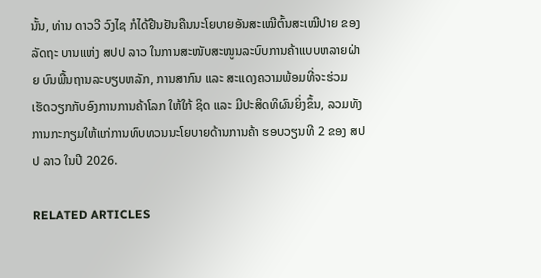ນັ້ນ, ທ່ານ ດາວວີ ວົງໄຊ ກໍໄດ້ຢືນຢັນຄືນນະໂຍບາຍອັນສະເໝີຕົ້ນສະເໝີປາຍ ຂອງລັດຖະ ບານແຫ່ງ ສປປ ລາວ ໃນການສະໜັບສະໜູນລະບົບການຄ້າແບບຫລາຍຝ່າຍ ບົນພື້ນຖານລະບຽບຫລັກ, ການສາກົນ ແລະ ສະແດງຄວາມພ້ອມທີ່ຈະຮ່ວມເຮັດວຽກກັບອົງການການຄ້າໂລກ ໃຫ້ໃກ້ ຊິດ ແລະ ມີປະສິດທິຜົນຍິ່ງຂຶ້ນ, ລວມທັງການກະກຽມໃຫ້ແກ່ການທົບທວນນະໂຍບາຍດ້ານການຄ້າ ຮອບວຽນທີ 2 ຂອງ ສປປ ລາວ ໃນປີ 2026.

RELATED ARTICLES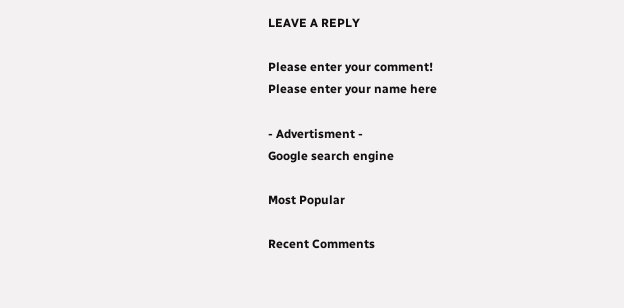LEAVE A REPLY

Please enter your comment!
Please enter your name here

- Advertisment -
Google search engine

Most Popular

Recent Comments